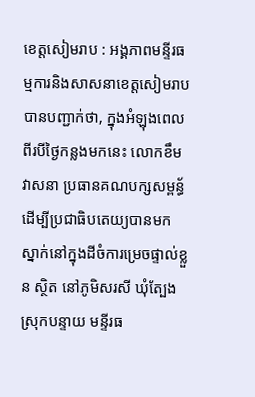ខេត្តសៀមរាប : អង្គភាពមន្ទីរធម្មការនិងសាសនាខេត្តសៀមរាប បានបញ្ជាក់ថា, ក្នុងអំឡុងពេលពីរបីថ្ងៃកន្លងមកនេះ លោកខឹម វាសនា ប្រធានគណបក្សសម្ពន័្ធដើម្បីប្រជាធិបតេយ្យបានមកស្នាក់នៅក្នុងដីចំការម្រេចផ្ទាល់ខ្លួន ស្ថិត នៅភូមិសរសី ឃុំត្បែង ស្រុកបន្ទាយ មន្ទីរធ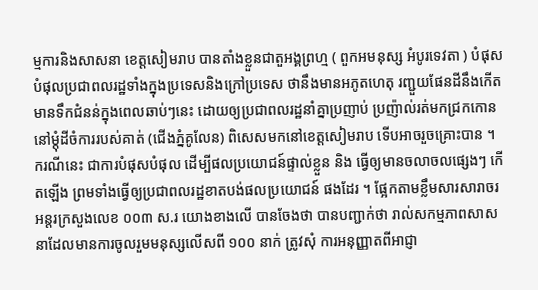ម្មការនិងសាសនា ខេត្តសៀមរាប បានតាំងខ្លួនជាតួអង្គព្រហ្ម ( ពួកអមនុស្ស អំបូរទេវតា ) បំផុសបំផុលប្រជាពលរដ្ឋទាំងក្នុងប្រទេសនិងក្រៅប្រទេស ថានឹងមានអភូតហេតុ រញ្ជួយផែនដីនឹងកើតមានទឹកជំនន់ក្នុងពេលឆាប់ៗនេះ ដោយឲ្យប្រជាពលរដ្ឋនាំគ្នាប្រញាប់ ប្រញ៉ាល់រត់មកជ្រកកោននៅម្ដុំដីចំការរបស់គាត់ (ជើងភ្នំគូលែន) ពិសេសមកនៅខេត្តសៀមរាប ទើបអាចរួចគ្រោះបាន ។ ករណីនេះ ជាការបំផុសបំផុល ដើម្បីផលប្រយោជន៍ផ្ទាល់ខ្លួន និង ធ្វើឲ្យមានចលាចលផ្សេងៗ កើតឡើង ព្រមទាំងធ្វើឲ្យប្រជាពលរដ្ឋខាតបង់ផលប្រយោជន៍ ផងដែរ ។ ផ្អែកតាមខ្លឹមសារសារាចរអន្តរក្រសួងលេខ ០០៣ ស.រ យោងខាងលើ បានចែងថា បានបញ្ជាក់ថា រាល់សកម្មភាពសាសនាដែលមានការចូលរួមមនុស្សលើសពី ១០០ នាក់ ត្រូវសុំ ការអនុញ្ញាតពីអាជ្ញា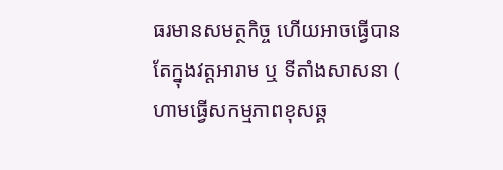ធរមានសមត្ថកិច្ច ហើយអាចធ្វើបានតែក្នុងវត្តអារាម ឬ ទីតាំងសាសនា ( ហាមធ្វើសកម្មភាពខុសឆ្គ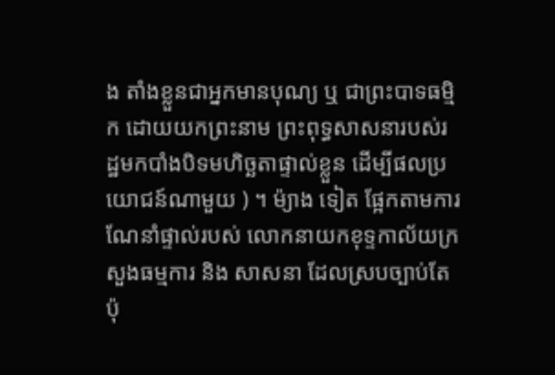ង តាំងខ្លួនជាអ្នកមានបុណ្យ ឬ ជាព្រះបាទធម្មិក ដោយយកព្រះនាម ព្រះពុទ្ធសាសនារបស់រដ្ឋមកបាំងបិទមហិច្ឆតាផ្ទាល់ខ្លួន ដើម្បីផលប្រយោជន៍ណាមួយ ) ។ ម៉្យាង ទៀត ផ្អែកតាមការណែនាំផ្ទាល់របស់ លោកនាយកខុទ្ទកាល័យក្រសួងធម្មការ និង សាសនា ដែលស្របច្បាប់តែប៉ុ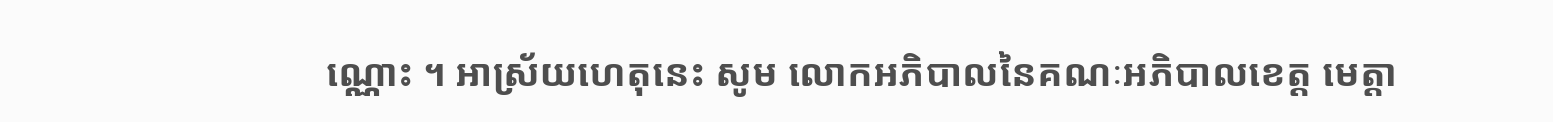ណ្ណោះ ។ អាស្រ័យហេតុនេះ សូម លោកអភិបាលនៃគណៈអភិបាលខេត្ត មេត្តា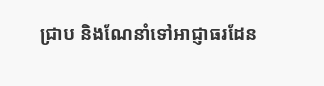ជ្រាប និងណែនាំទៅអាជ្ញាធរដែន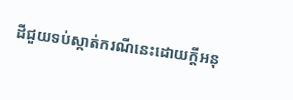ដីជួយទប់ស្កាត់ករណីនេះដោយក្ដីអនុ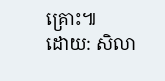គ្រោះ៕
ដោយ: សិលា